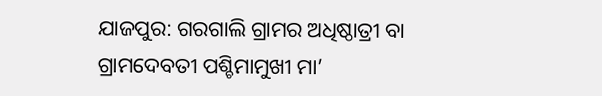ଯାଜପୁର: ଗରଗାଲି ଗ୍ରାମର ଅଧିଷ୍ଠାତ୍ରୀ ବା ଗ୍ରାମଦେବତୀ ପଶ୍ଚିମାମୁଖୀ ମା’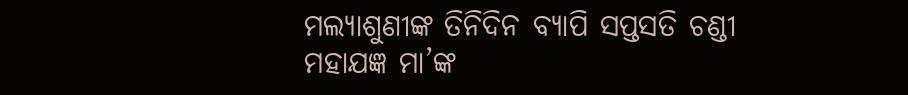ମଲ୍ୟାଶୁଣୀଙ୍କ ତିନିଦିନ ବ୍ୟାପି ସପ୍ତସତି ଚଣ୍ଡୀ ମହାଯଜ୍ଞ ମା’ଙ୍କ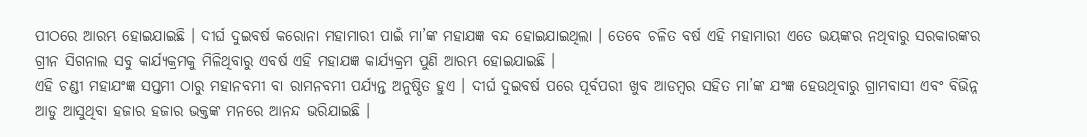ପୀଠରେ ଆରମ୍ଭ ହୋଇଯାଇଛି । ଦୀର୍ଘ ଦୁଇବର୍ଷ କରୋନା ମହାମାରୀ ପାଇଁ ମା’ଙ୍କ ମହାଯଜ୍ଞ ବନ୍ଦ ହୋଇଯାଇଥିଲା । ତେବେ ଚଳିତ ବର୍ଷ ଏହି ମହାମାରୀ ଏତେ ଭୟଙ୍କର ନଥିବାରୁ ସରକାରଙ୍କର ଗ୍ରୀନ ସିଗନାଲ ସବୁ କାର୍ଯ୍ୟକ୍ରମକୁ ମିଳିଥିବାରୁ ଏବର୍ଷ ଏହି ମହାଯଜ୍ଞ କାର୍ଯ୍ୟକ୍ରମ ପୁଣି ଆରମ୍ଭ ହୋଇଯାଇଛି ।
ଏହି ଚଣ୍ଡୀ ମହାଯଂଜ୍ଞ ସପ୍ତମୀ ଠାରୁ ମହାନବମୀ ବା ରାମନବମୀ ପର୍ଯ୍ୟନ୍ତ ଅନୁଷ୍ଠିତ ହୁଏ । ଦୀର୍ଘ ଦୁଇବର୍ଷ ପରେ ପୂର୍ବପରୀ ଖୁବ ଆଡମ୍ବର ସହିତ ମା’ଙ୍କ ଯଂଜ୍ଞ ହେଉଥିବାରୁ ଗ୍ରାମବାସୀ ଏବଂ ବିଭିନ୍ନ ଆଡୁ ଆସୁଥିବା ହଜାର ହଜାର ଭକ୍ତଙ୍କ ମନରେ ଆନନ୍ଦ ଭରିଯାଇଛି ।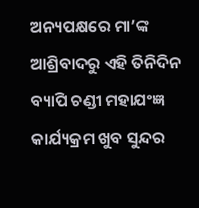ଅନ୍ୟପକ୍ଷରେ ମା’ଙ୍କ ଆଶ୍ରିବାଦରୁ ଏହି ତିନିଦିନ ବ୍ୟାପି ଚଣ୍ଡୀ ମହାଯଂଜ୍ଞ କାର୍ଯ୍ୟକ୍ରମ ଖୁବ ସୁନ୍ଦର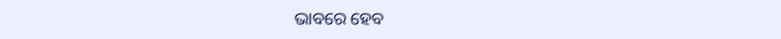ଭାବରେ ହେବ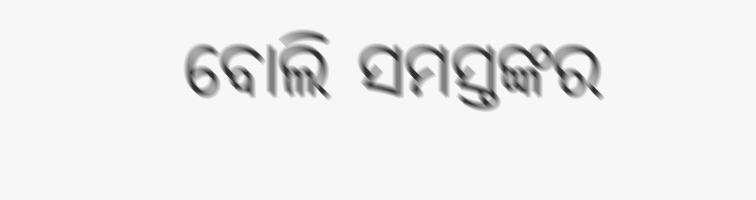ବୋଲି ସମସ୍ତଙ୍କର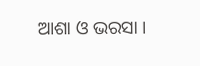ଆଶା ଓ ଭରସା ।